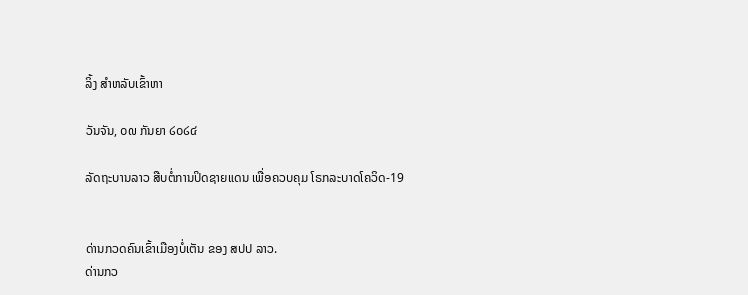ລິ້ງ ສຳຫລັບເຂົ້າຫາ

ວັນຈັນ, ໐໙ ກັນຍາ ໒໐໒໔

ລັດຖະບານລາວ ສືບຕໍ່ການປິດຊາຍແດນ ເພື່ອຄວບຄຸມ ໂຣກລະບາດໂຄວິດ-19


ດ່ານກວດຄົນເຂົ້າເມືອງບໍ່ເຕັນ ຂອງ ສປປ ລາວ.
ດ່ານກວ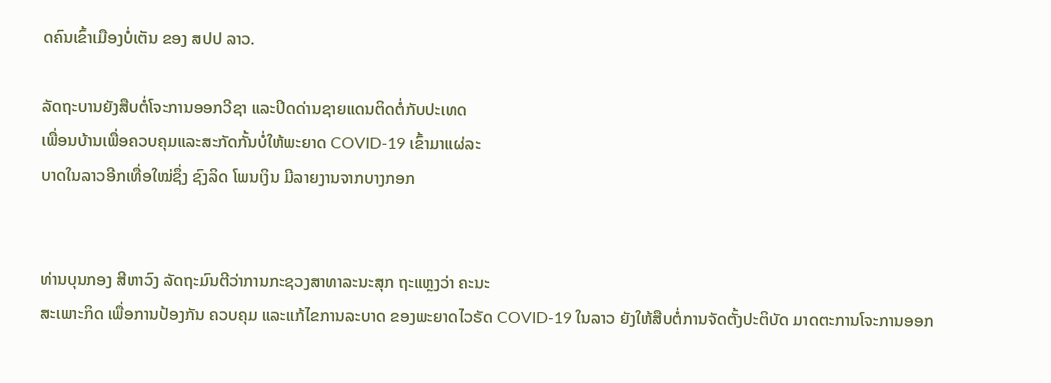ດຄົນເຂົ້າເມືອງບໍ່ເຕັນ ຂອງ ສປປ ລາວ.

ລັດຖະບານຍັງສືບຕໍ່ໂຈະການອອກວີຊາ ແລະປິດດ່ານຊາຍແດນຕິດຕໍ່ກັບປະເທດ
ເພື່ອນບ້ານເພື່ອຄວບຄຸມແລະສະກັດກັ້ນບໍ່ໃຫ້ພະຍາດ COVID-19 ເຂົ້າມາແຜ່ລະ
ບາດໃນລາວອີກເທື່ອໃໝ່ຊຶ່ງ ຊົງລິດ ໂພນເງິນ ມີລາຍງານຈາກບາງກອກ


ທ່ານບຸນກອງ ສີຫາວົງ ລັດຖະມົນຕີວ່າການກະຊວງສາທາລະນະສຸກ ຖະແຫຼງວ່າ ຄະນະ
ສະເພາະກິດ ເພື່ອການປ້ອງກັນ ຄວບຄຸມ ແລະແກ້ໄຂການລະບາດ ຂອງພະຍາດໄວຣັດ COVID-19 ໃນລາວ ຍັງໃຫ້ສືບຕໍ່ການຈັດຕັ້ງປະຕິບັດ ມາດຕະການໂຈະການອອກ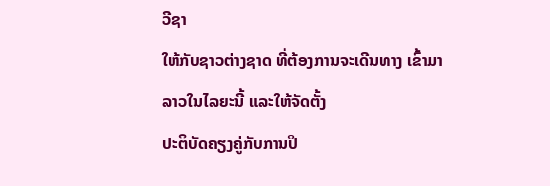ວີຊາ
ໃຫ້ກັບຊາວຕ່າງຊາດ ທີ່ຕ້ອງການຈະເດີນທາງ ເຂົ້າມາລາວໃນໄລຍະນີ້ ແລະໃຫ້ຈັດຕັ້ງ
ປະຕິບັດຄຽງຄູ່ກັບການປິ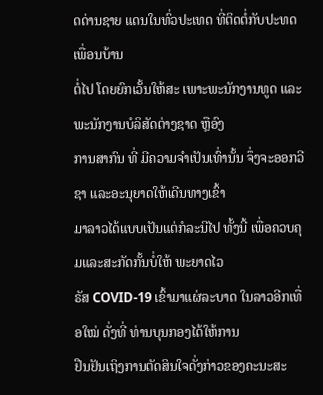ດດ່ານຊາຍ ແດນໃນທົ່ວປະເທດ ທີ່ຕິດຕໍ່ກັບປະທດເພື່ອນບ້ານ
ຕໍ່ໄປ ໂດຍຍົກເວັ້ນໃຫ້ສະ ເພາະພະນັກງານທູດ ແລະພະນັກງານບໍລິສັດຕ່າງຊາດ ຫຼືອົງ
ການສາກົນ ທີ່ ມີຄວາມຈຳເປັນເທົ່ານັ້ນ ຈຶ່ງຈະອອກວີຊາ ແລະອະນຸຍາດໃຫ້ເດີນທາງເຂົ້າ
ມາລາວໄດ້ແບບເປັນແຕ່ກໍລະນີໄປ ທັ້ງນີ້ ເພື່ອຄວບຄຸມແລະສະກັດກັ້ນບໍ່ໃຫ້ ພະຍາດໄວ
ຣັສ COVID-19 ເຂົ້າມາແຜ່ລະບາດ ໃນລາວອີກເທື່ອໃໝ່ ດັ່ງທີ່ ທ່ານບຸນກອງໄດ້ໃຫ້ການ
ຢືນຢັນເຖິງການຕັດສິນໃຈດັ່ງກ່າວຂອງຄະນະສະ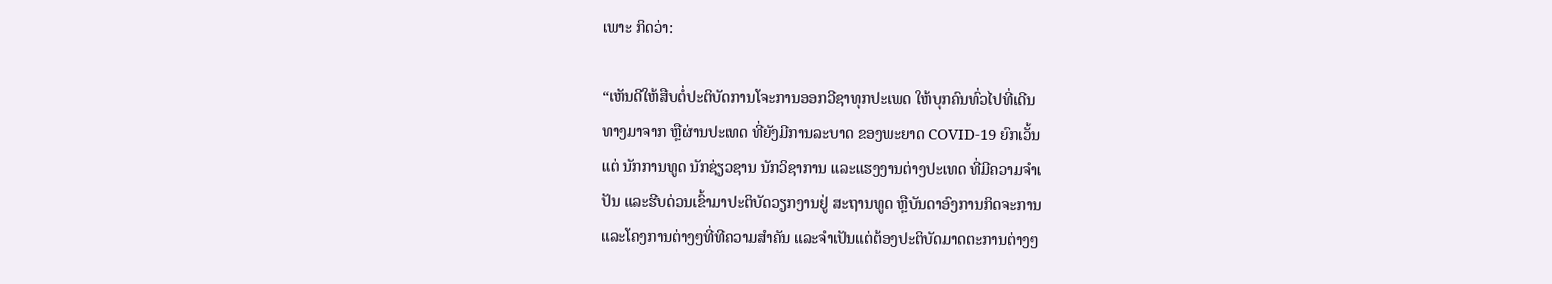ເພາະ ກິດວ່າ:

“ເຫັນດີໃຫ້ສືບຕໍ່ປະຕິບັດການໂຈະການອອກວີຊາທຸກປະເພດ ໃຫ້ບຸກຄົນທົ່ວໄປທີ່ເດີນ
ທາງມາຈາກ ຫຼືຜ່ານປະເທດ ທີ່ຍັງມີການລະບາດ ຂອງພະຍາດ COVID-19 ຍົກເວັ້ນ
ແຕ່ ນັກການທູດ ນັກຊ່ຽວຊານ ນັກວິຊາການ ແລະແຮງງານຕ່າງປະເທດ ທີ່ມີຄວາມຈຳເ
ປັນ ແລະຮີບດ່ວນເຂົ້າມາປະຕິບັດວຽກງານຢູ່ ສະຖານທູດ ຫຼືບັນດາອົງການກິດຈະການ
ແລະໂຄງການຕ່າງໆທີ່ທີຄວາມສຳຄັນ ແລະຈຳເປັນແຕ່ຕ້ອງປະຕິບັດມາດຕະການຕ່າງໆ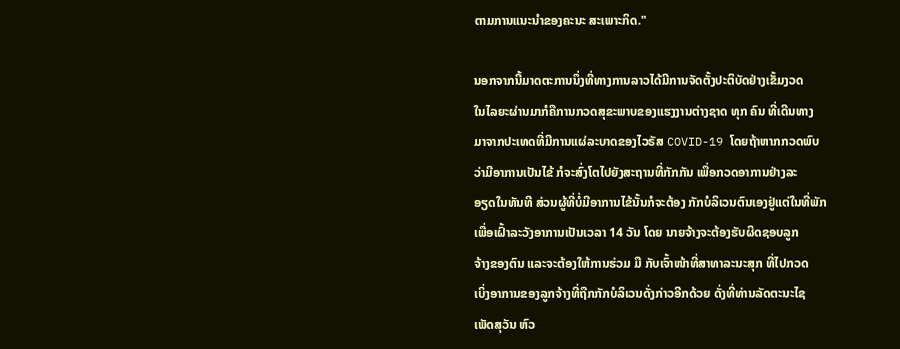ຕາມການແນະນຳຂອງຄະນະ ສະເພາະກິດ."

ນອກຈາກນີ້ມາດຕະການນຶ່ງທີ່ທາງການລາວໄດ້ມີການຈັດຕັ້ງປະຕິບັດຢ່າງເຂັ້ມງວດ
ໃນໄລຍະຜ່ານມາກໍຄືການກວດສຸຂະພາບຂອງແຮງງານຕ່າງຊາດ ທຸກ ຄົນ ທີ່ເດີນທາງ
ມາຈາກປະເທດທີ່ມີການແຜ່ລະບາດຂອງໄວຣັສ COVID-19 ໂດຍຖ້າຫາກກວດພົບ
ວ່າມີອາການເປັນໄຂ້ ກໍຈະສົ່ງໂຕໄປຍັງສະຖານທີ່ກັກກັນ ເພື່ອກວດອາການຢ່າງລະ
ອຽດໃນທັນທີ ສ່ວນຜູ້ທີ່ບໍ່ມີອາການໄຂ້ນັ້ນກໍຈະຕ້ອງ ກັກບໍລິເວນຕົນເອງຢູ່ແຕ່ໃນທີ່ພັກ
ເພື່ອເຝົ້າລະວັງອາການເປັນເວລາ 14 ວັນ ໂດຍ ນາຍຈ້າງຈະຕ້ອງຮັບຜິດຊອບລູກ
ຈ້າງຂອງຕົນ ແລະຈະຕ້ອງໃຫ້ການຮ່ວມ ມື ກັບເຈົ້າໜ້າທີ່ສາທາລະນະສຸກ ທີ່ໄປກວດ
ເບິ່ງອາການຂອງລູກຈ້າງທີ່ຖືກກັກບໍລິເວນດັ່ງກ່າວອີກດ້ວຍ ດັ່ງທີ່ທ່ານລັດຕະນະໄຊ
ເພັດສຸວັນ ຫົວ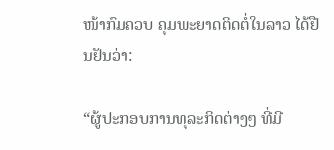ໜ້າກົມຄວບ ຄຸມພະຍາດຕິດຕໍ່ໃນລາວ ໄດ້ຢືນຢັນວ່າ:

“ຜູ້ປະກອບການທຸລະກິດຕ່າງໆ ທີ່ມີ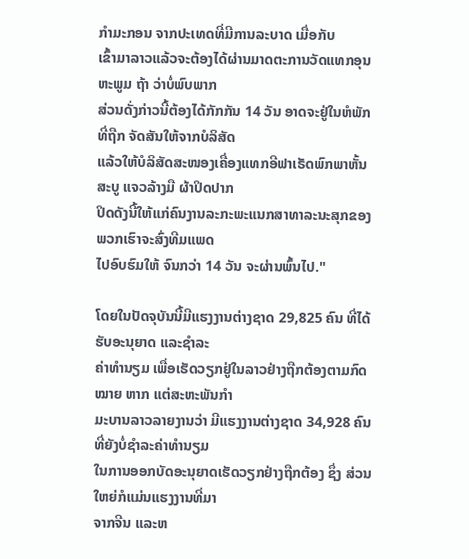ກໍາມະກອນ ຈາກປະເທດທີ່ມີການລະບາດ ເມື່ອກັບ
ເຂົ້າມາລາວແລ້ວຈະຕ້ອງໄດ້ຜ່ານມາດຕະການວັດແທກອຸນຫະພູມ ຖ້າ ວ່າບໍ່ພົບພາກ
ສ່ວນດັ່ງກ່າວນີ້ຕ້ອງໄດ້ກັກກັນ 14 ວັນ ອາດຈະຢູ່ໃນຫໍພັກທີ່ຖືກ ຈັດສັນໃຫ້ຈາກບໍລິສັດ
ແລ້ວໃຫ້ບໍລິສັດສະໜອງເຄື່ອງແທກອີຟາເຣັດພົກພາຫັ້ນ ສະບູ ແຈວລ້າງມື ຜ້າປິດປາກ
ປິດດັງນີ້ໃຫ້ແກ່ຄົນງານລະກະພະແນກສາທາລະນະສຸກຂອງພວກເຮົາຈະສົ່ງທີມແພດ
ໄປອົບຮົມໃຫ້ ຈົນກວ່າ 14 ວັນ ຈະຜ່ານພົ້ນໄປ."

ໂດຍໃນປັດຈຸບັນນີ້ມີແຮງງານຕ່າງຊາດ 29,825 ຄົນ ທີ່ໄດ້ຮັບອະນຸຍາດ ແລະຊຳລະ
ຄ່າທຳນຽມ ເພື່ອເຮັດວຽກຢູ່ໃນລາວຢ່າງຖືກຕ້ອງຕາມກົດໝາຍ ຫາກ ແຕ່ສະຫະພັນກຳ
ມະບານລາວລາຍງານວ່າ ມີແຮງງານຕ່າງຊາດ 34,928 ຄົນ ທີ່ຍັງບໍ່ຊຳລະຄ່າທຳນຽມ
ໃນການອອກບັດອະນຸຍາດເຮັດວຽກຢ່າງຖືກຕ້ອງ ຊຶ່ງ ສ່ວນໃຫຍ່ກໍແມ່ນແຮງງານທີ່ມາ
ຈາກຈີນ ແລະຫ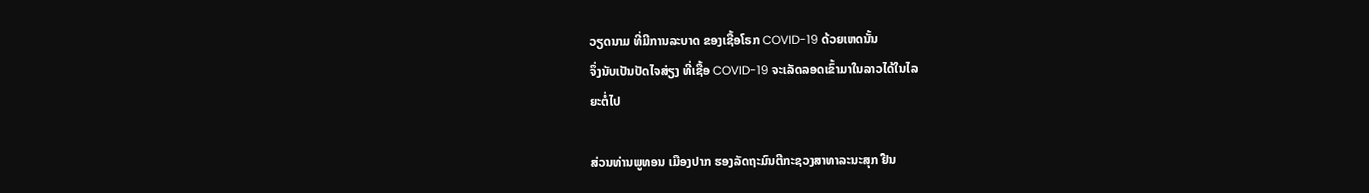ວຽດນາມ ທີ່ມີການລະບາດ ຂອງເຊື້ອໂຣກ COVID-19 ດ້ວຍເຫດນັ້ນ
ຈຶ່ງນັບເປັນປັດໄຈສ່ຽງ ທີ່ເຊື້ອ COVID-19 ຈະເລັດລອດເຂົ້າມາໃນລາວໄດ້ໃນໄລ
ຍະຕໍ່ໄປ

ສ່ວນທ່ານພູທອນ ເມືອງປາກ ຮອງລັດຖະມົນຕີກະຊວງສາທາລະນະສຸກ ຢືນ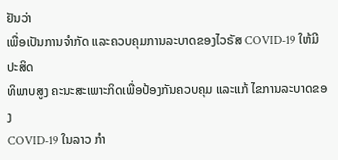ຢັນວ່າ
ເພື່ອເປັນການຈຳກັດ ແລະຄວບຄຸມການລະບາດຂອງໄວຣັສ COVID-19 ໃຫ້ມີປະສິດ
ທິພາບສູງ ຄະນະສະເພາະກິດເພື່ອປ້ອງກັນຄວບຄຸມ ແລະແກ້ ໄຂການລະບາດຂອງ
COVID-19 ໃນລາວ ກຳ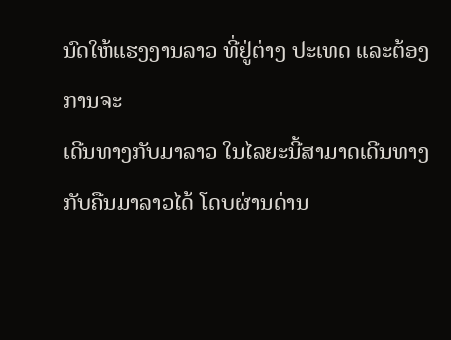ນົດໃຫ້ແຮງງານລາວ ທີ່ຢູ່ຕ່າງ ປະເທດ ແລະຕ້ອງການຈະ
ເດີນທາງກັບມາລາວ ໃນໄລຍະນີ້ສາມາດເດີນທາງ ກັບຄືນມາລາວໄດ້ ໂດບຜ່ານດ່ານ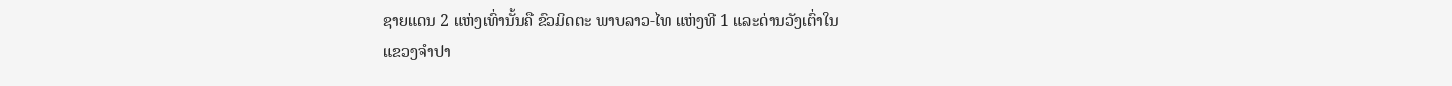ຊາຍແດນ 2 ແຫ່ງເທົ່ານັ້ນຄື ຂົວມິດຕະ ພາບລາວ-ໄທ ແຫ່ງທີ 1 ແລະດ່ານວັງເຕົ່າໃນ
ແຂວງຈຳປາ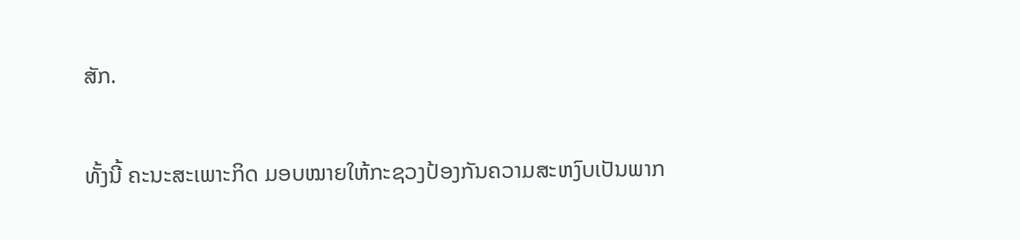ສັກ.

ທັ້ງນີ້ ຄະນະສະເພາະກິດ ມອບໝາຍໃຫ້ກະຊວງປ້ອງກັນຄວາມສະຫງົບເປັນພາກ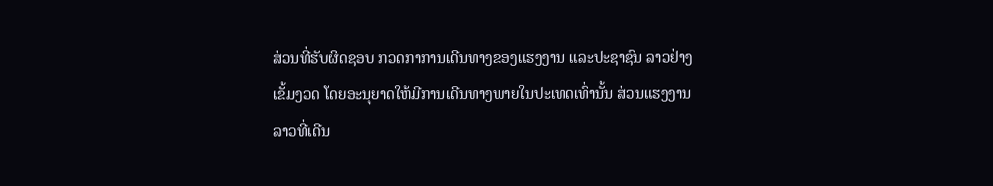ສ່ວນທີ່ຮັບຜິດຊອບ ກວດກາການເດີນທາງຂອງແຮງງານ ແລະປະຊາຊົນ ລາວຢ່າງ
ເຂັ້ມງວດ ໂດຍອະນຸຍາດໃຫ້ມີການເດີນທາງພາຍໃນປະເທດເທົ່ານັ້ນ ສ່ວນແຮງງານ
ລາວທີ່ເດີນ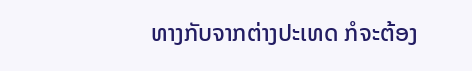ທາງກັບຈາກຕ່າງປະເທດ ກໍຈະຕ້ອງ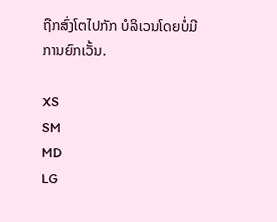ຖືກສົ່ງໂຕໄປກັກ ບໍລິເວນໂດຍບໍ່ມີ
ການຍົກເວັ້ນ.

XS
SM
MD
LG